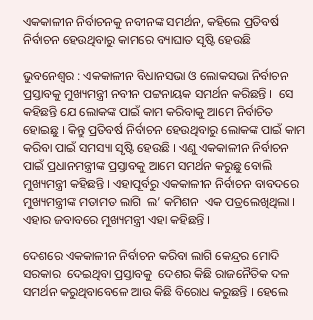ଏକକାଳୀନ ନିର୍ବାଚନକୁ ନବୀନଙ୍କ ସମର୍ଥନ, କହିଲେ ପ୍ରତିବର୍ଷ ନିର୍ବାଚନ ହେଉଥିବାରୁ କାମରେ ବ୍ୟାଘାତ ସୃଷ୍ଟି ହେଉଛି

ଭୁବନେଶ୍ୱର : ଏକକାଳୀନ ବିଧାନସଭା ଓ ଲୋକସଭା ନିର୍ବାଚନ ପ୍ରସ୍ତାବକୁ ମୁଖ୍ୟମନ୍ତ୍ରୀ ନବୀନ ପଟ୍ଟନାୟକ ସମର୍ଥନ କରିଛନ୍ତି ।  ସେ କହିଛନ୍ତି ଯେ ଲୋକଙ୍କ ପାଇଁ କାମ କରିବାକୁ ଆମେ ନିର୍ବାଚିତ ହୋଇଛୁ । କିନ୍ତୁ ପ୍ରତିବର୍ଷ ନିର୍ବାଚନ ହେଉଥିବାରୁ ଲୋକଙ୍କ ପାଇଁ କାମ କରିବା ପାଇଁ ସମସ୍ୟା ସୃଷ୍ଟି ହେଉଛି । ଏଣୁ ଏକକାଳୀନ ନିର୍ବାଚନ ପାଇଁ ପ୍ରଧାନମନ୍ତ୍ରୀଙ୍କ ପ୍ରସ୍ତାବକୁ ଆମେ ସମର୍ଥନ କରୁଛୁ ବୋଲି ମୁଖ୍ୟମନ୍ତ୍ରୀ କହିଛନ୍ତି । ଏହାପୂର୍ବରୁ ଏକକାଳୀନ ନିର୍ବାଚନ ବାବଦରେ ମୁଖ୍ୟମନ୍ତ୍ରୀଙ୍କ ମତାମତ ଲାଗି  ଲ’ କମିଶନ  ଏକ ପତ୍ରଲେଖିଥିଲା । ଏହାର ଜବାବରେ ମୁଖ୍ୟମନ୍ତ୍ରୀ ଏହା କହିଛନ୍ତି ।

ଦେଶରେ ଏକକାଳୀନ ନିର୍ବାଚନ କରିବା ଲାଗି କେନ୍ଦ୍ରର ମୋଦି ସରକାର  ଦେଇଥିବା ପ୍ରସ୍ତାବକୁ  ଦେଶର କିଛି ରାଜନୈତିକ ଦଳ ସମର୍ଥନ କରୁଥିବାବେଳେ ଆଉ କିଛି ବିରୋଧ କରୁଛନ୍ତି । ହେଲେ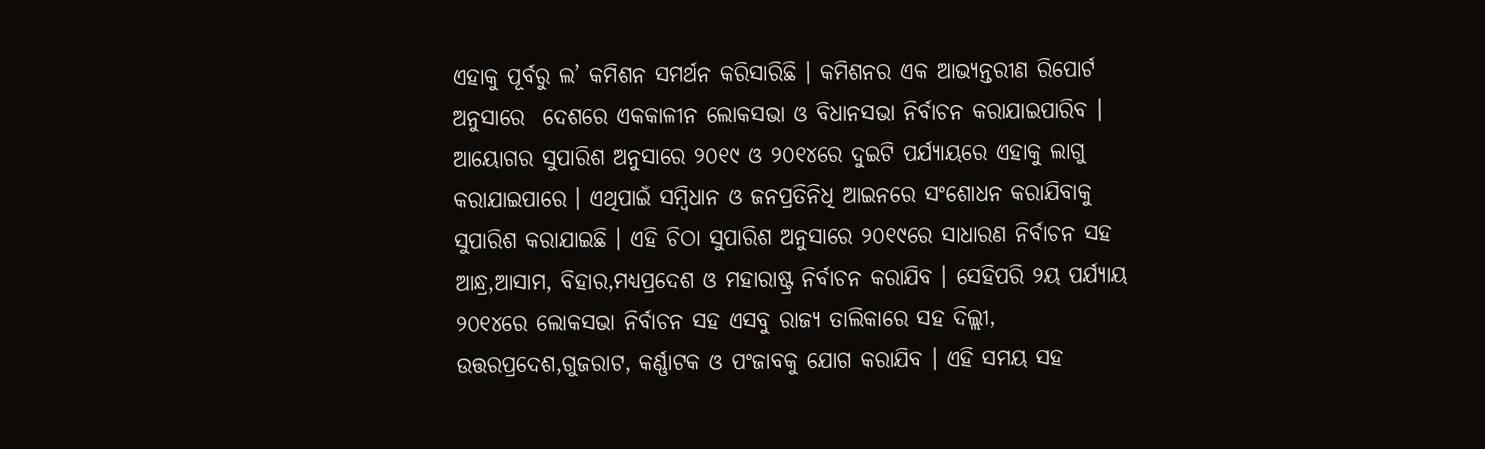ଏହାକୁ ପୂର୍ବରୁ ଲ’ କମିଶନ ସମର୍ଥନ କରିସାରିଛି । କମିଶନର ଏକ ଆଭ୍ୟନ୍ତରୀଣ ରିପୋର୍ଟ ଅନୁସାରେ  ଦେଶରେ ଏକକାଳୀନ ଲୋକସଭା ଓ ବିଧାନସଭା ନିର୍ବାଚନ କରାଯାଇପାରିବ । ଆୟୋଗର ସୁପାରିଶ ଅନୁସାରେ ୨୦୧୯ ଓ ୨୦୧୪ରେ ଦୁଇଟି ପର୍ଯ୍ୟାୟରେ ଏହାକୁ ଲାଗୁ କରାଯାଇପାରେ । ଏଥିପାଇଁ ସମ୍ବିଧାନ ଓ ଜନପ୍ରତିନିଧି ଆଇନରେ ସଂଶୋଧନ କରାଯିବାକୁ ସୁପାରିଶ କରାଯାଇଛି । ଏହି ଚିଠା ସୁପାରିଶ ଅନୁସାରେ ୨୦୧୯ରେ ସାଧାରଣ ନିର୍ବାଚନ ସହ ଆନ୍ଧ୍ର,ଆସାମ, ବିହାର,ମଧ୍ୟପ୍ରଦେଶ ଓ ମହାରାଷ୍ଟ୍ର ନିର୍ବାଚନ କରାଯିବ । ସେହିପରି ୨ୟ ପର୍ଯ୍ୟାୟ ୨୦୧୪ରେ ଲୋକସଭା ନିର୍ବାଚନ ସହ ଏସବୁ ରାଜ୍ୟ ତାଲିକାରେ ସହ ଦିଲ୍ଲୀ, ଉତ୍ତରପ୍ରଦେଶ,ଗୁଜରାଟ, କର୍ଣ୍ଣାଟକ ଓ ପଂଜାବକୁ ଯୋଗ କରାଯିବ । ଏହି ସମୟ ସହ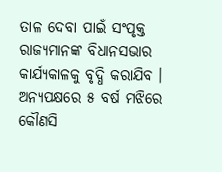ତାଳ ଦେବା ପାଇଁ ସଂପୃକ୍ତ ରାଜ୍ୟମାନଙ୍କ ବିଧାନସଭାର କାର୍ଯ୍ୟକାଳକୁ ବୃଦ୍ଧି କରାଯିବ । ଅନ୍ୟପକ୍ଷରେ ୫ ବର୍ଷ ମଝିରେ କୌଣସି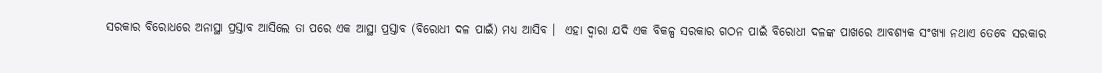ସରକାର ବିରୋଧରେ ଅନାସ୍ଥା ପ୍ରସ୍ତାବ ଆସିଲେ ତା ପରେ ଏକ ଆସ୍ଥା ପ୍ରସ୍ତାବ (ବିରୋଧୀ ଦଳ ପାଇଁ) ମଧ୍ୟ ଆସିବ ।  ଏହା ଦ୍ୱାରା ଯଦି ଏକ ବିକଳ୍ପ ସରକାର ଗଠନ ପାଇଁ ବିରୋଧୀ ଦଳଙ୍କ ପାଖରେ ଆବଶ୍ୟକ ସଂଖ୍ୟା ନଥାଏ ତେବେ ସରକାର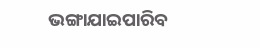ଭଙ୍ଗାଯାଇପାରିବ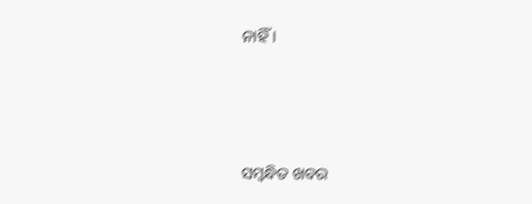ନାହିଁ ।



ସମ୍ବନ୍ଧିତ ଖବର